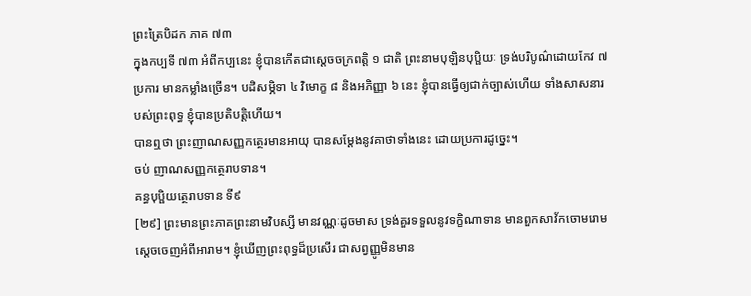ព្រះត្រៃបិដក ភាគ ៧៣
ក្នុងកប្បទី ៧៣ អំពីកប្បនេះ ខ្ញុំបានកើតជាស្ដេចចក្រពត្តិ ១ ជាតិ ព្រះនាមបុឡិនបុប្ផិយៈ ទ្រង់បរិបូណ៌ដោយកែវ ៧ ប្រការ មានកម្លាំងច្រើន។ បដិសម្ភិទា ៤ វិមោក្ខ ៨ និងអភិញ្ញា ៦ នេះ ខ្ញុំបានធ្វើឲ្យជាក់ច្បាស់ហើយ ទាំងសាសនារបស់ព្រះពុទ្ធ ខ្ញុំបានប្រតិបត្តិហើយ។
បានឮថា ព្រះញាណសញ្ញកត្ថេរមានអាយុ បានសម្ដែងនូវគាថាទាំងនេះ ដោយប្រការដូច្នេះ។
ចប់ ញាណសញ្ញកត្ថេរាបទាន។
គន្ធបុប្ផិយត្ថេរាបទាន ទី៩
[២៩] ព្រះមានព្រះភាគព្រះនាមវិបស្សី មានវណ្ណៈដូចមាស ទ្រង់គួរទទួលនូវទក្ខិណាទាន មានពួកសាវ័កចោមរោម ស្ដេចចេញអំពីអារាម។ ខ្ញុំឃើញព្រះពុទ្ធដ៏ប្រសើរ ជាសព្វញ្ញូមិនមាន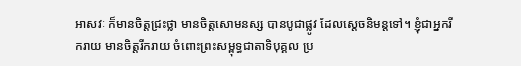អាសវៈ ក៏មានចិត្តជ្រះថ្លា មានចិត្តសោមនស្ស បានបូជាផ្លូវ ដែលស្ដេចនិមន្តទៅ។ ខ្ញុំជាអ្នករីករាយ មានចិត្តរីករាយ ចំពោះព្រះសម្ពុទ្ធជាតាទិបុគ្គល ប្រ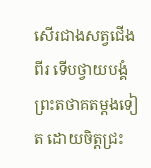សើរជាងសត្វជើងពីរ ទើបថ្វាយបង្គំព្រះតថាគតម្តងទៀត ដោយចិត្តជ្រះ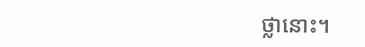ថ្លានោះ។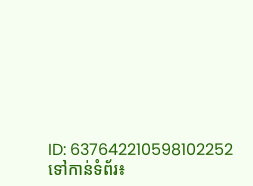ID: 637642210598102252
ទៅកាន់ទំព័រ៖